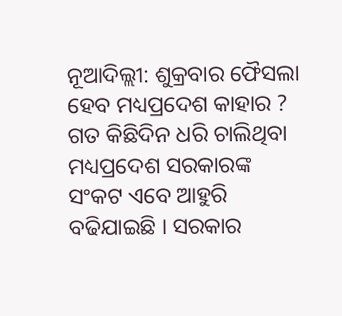ନୂଆଦିଲ୍ଲୀ: ଶୁକ୍ରବାର ଫୈସଲା ହେବ ମଧ୍ୟପ୍ରଦେଶ କାହାର ? ଗତ କିଛିଦିନ ଧରି ଚାଲିଥିବା ମଧ୍ୟପ୍ରଦେଶ ସରକାରଙ୍କ ସଂକଟ ଏବେ ଆହୁରି ବଢିଯାଇଛି । ସରକାର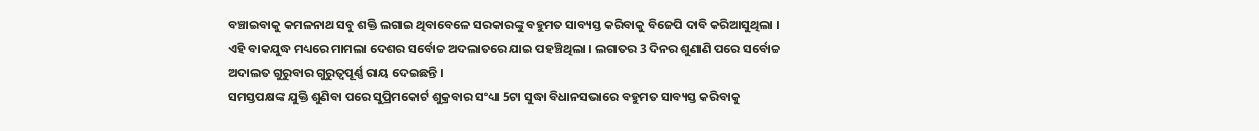ବଞ୍ଚାଇବାକୁ କମଳନାଥ ସବୁ ଶକ୍ତି ଲଗାଇ ଥିବାବେଳେ ସରକାରଙ୍କୁ ବହୁମତ ସାବ୍ୟସ୍ତ କରିବାକୁ ବିଜେପି ଦାବି କରିଆସୁଥିଲା । ଏହି ବାକଯୁଦ୍ଧ ମଧ୍ୟରେ ମାମଲା ଦେଶର ସର୍ବୋଚ୍ଚ ଅଦଲାତରେ ଯାଇ ପହଞ୍ଚିଥିଲା । ଲଗାତର 3 ଦିନର ଶୁଣାଣି ପରେ ସର୍ବୋଚ୍ଚ ଅଦାଲତ ଗୁରୁବାର ଗୁରୁତ୍ବପୂର୍ଣ୍ଣ ରାୟ ଦେଇଛନ୍ତି ।
ସମସ୍ତପକ୍ଷଙ୍କ ଯୁକ୍ତି ଶୁଣିବା ପରେ ସୁପ୍ରିମକୋର୍ଟ ଶୁକ୍ରବାର ସଂଧ୍ୟା 5ଟା ସୁଦ୍ଧା ବିଧାନସଭାରେ ବହୁମତ ସାବ୍ୟସ୍ତ କରିବାକୁ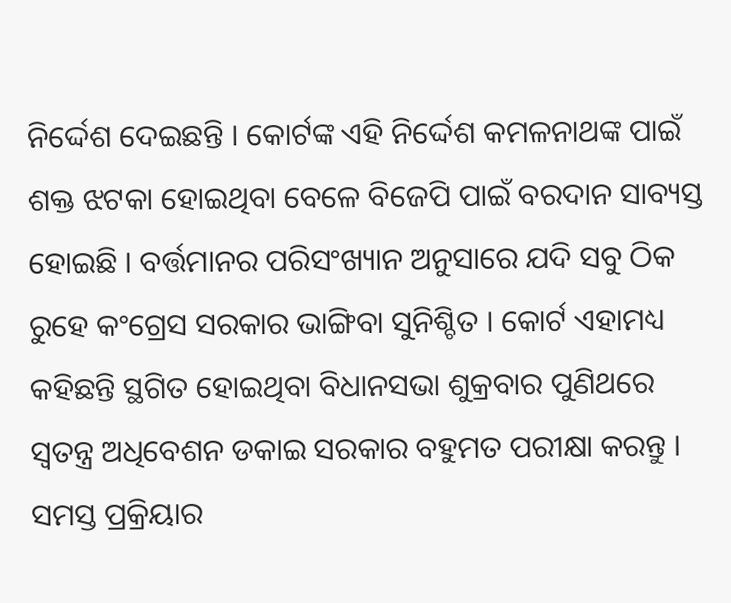ନିର୍ଦ୍ଦେଶ ଦେଇଛନ୍ତି । କୋର୍ଟଙ୍କ ଏହି ନିର୍ଦ୍ଦେଶ କମଳନାଥଙ୍କ ପାଇଁ ଶକ୍ତ ଝଟକା ହୋଇଥିବା ବେଳେ ବିଜେପି ପାଇଁ ବରଦାନ ସାବ୍ୟସ୍ତ ହୋଇଛି । ବର୍ତ୍ତମାନର ପରିସଂଖ୍ୟାନ ଅନୁସାରେ ଯଦି ସବୁ ଠିକ ରୁହେ କଂଗ୍ରେସ ସରକାର ଭାଙ୍ଗିବା ସୁନିଶ୍ଚିତ । କୋର୍ଟ ଏହାମଧ୍ୟ କହିଛନ୍ତି ସ୍ଥଗିତ ହୋଇଥିବା ବିଧାନସଭା ଶୁକ୍ରବାର ପୁଣିଥରେ ସ୍ବତନ୍ତ୍ର ଅଧିବେଶନ ଡକାଇ ସରକାର ବହୁମତ ପରୀକ୍ଷା କରନ୍ତୁ । ସମସ୍ତ ପ୍ରକ୍ରିୟାର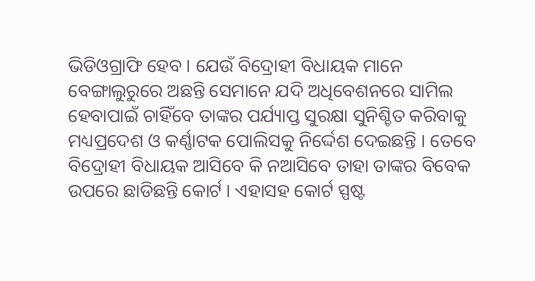ଭିଡିଓଗ୍ରାଫି ହେବ । ଯେଉଁ ବିଦ୍ରୋହୀ ବିଧାୟକ ମାନେ ବେଙ୍ଗାଲୁରୁରେ ଅଛନ୍ତି ସେମାନେ ଯଦି ଅଧିବେଶନରେ ସାମିଲ ହେବାପାଇଁ ଚାହିଁବେ ତାଙ୍କର ପର୍ଯ୍ୟାପ୍ତ ସୁରକ୍ଷା ସୁନିଶ୍ଚିତ କରିବାକୁ ମଧ୍ୟପ୍ରଦେଶ ଓ କର୍ଣ୍ଣାଟକ ପୋଲିସକୁ ନିର୍ଦ୍ଦେଶ ଦେଇଛନ୍ତି । ତେବେ ବିଦ୍ରୋହୀ ବିଧାୟକ ଆସିବେ କି ନଆସିବେ ତାହା ତାଙ୍କର ବିବେକ ଉପରେ ଛାଡିଛନ୍ତି କୋର୍ଟ । ଏହାସହ କୋର୍ଟ ସ୍ପଷ୍ଟ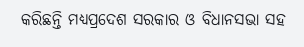କରିଛନ୍ତି ମଧ୍ୟପ୍ରଦେଶ ସରକାର ଓ ବିଧାନସଭା ସହ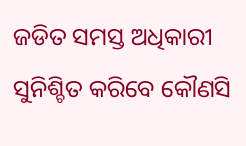ଜଡିତ ସମସ୍ତ ଅଧିକାରୀ ସୁନିଶ୍ଚିତ କରିବେ କୌଣସି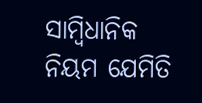ସାମ୍ବିଧାନିକ ନିୟମ ଯେମିତି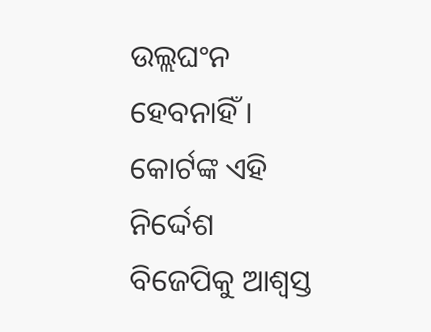ଉଲ୍ଲଘଂନ ହେବନାହିଁ । କୋର୍ଟଙ୍କ ଏହି ନିର୍ଦ୍ଦେଶ ବିଜେପିକୁ ଆଶ୍ବସ୍ତ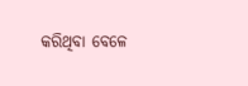କରିଥିବା ବେଳେ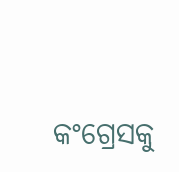କଂଗ୍ରେସକୁ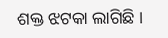ଶକ୍ତ ଝଟକା ଲାଗିଛି ।